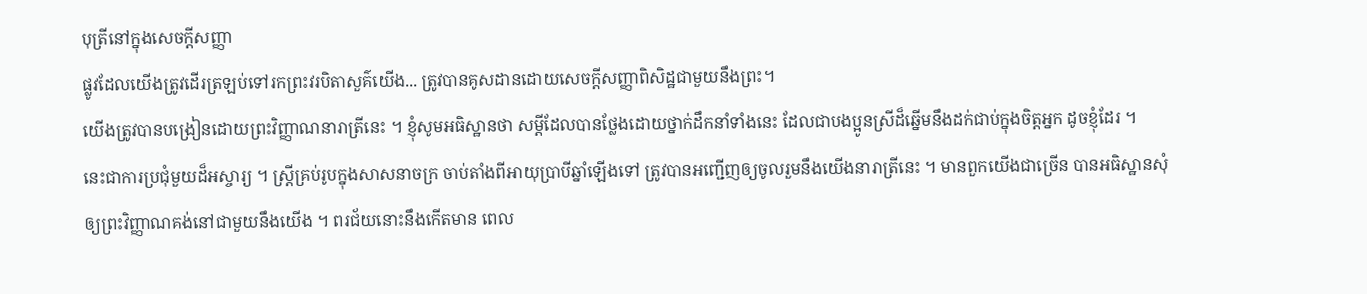បុត្រីនៅក្នុងសេចក្តីសញ្ញា
ផ្លូវដែលយើងត្រូវដើរត្រឡប់ទៅរកព្រះវរបិតាសួគ៌យើង... ត្រូវបានគូសដានដោយសេចក្ដីសញ្ញាពិសិដ្ឋជាមួយនឹងព្រះ។
យើងត្រូវបានបង្រៀនដោយព្រះវិញ្ញាណនារាត្រីនេះ ។ ខ្ញុំសូមអធិស្ឋានថា សម្ដីដែលបានថ្លែងដោយថ្នាក់ដឹកនាំទាំងនេះ ដែលជាបងប្អូនស្រីដ៏ឆ្នើមនឹងដក់ជាប់ក្នុងចិត្តអ្នក ដូចខ្ញុំដែរ ។
នេះជាការប្រជុំមួយដ៏អស្ចារ្យ ។ ស្ត្រីគ្រប់រូបក្នុងសាសនាចក្រ ចាប់តាំងពីអាយុប្រាបីឆ្នាំឡើងទៅ ត្រូវបានអញ្ជើញឲ្យចូលរួមនឹងយើងនារាត្រីនេះ ។ មានពួកយើងជាច្រើន បានអធិស្ឋានសុំឲ្យព្រះវិញ្ញាណគង់នៅជាមួយនឹងយើង ។ ពរជ័យនោះនឹងកើតមាន ពេល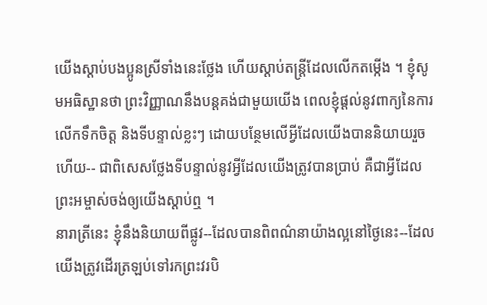យើងស្ដាប់បងប្អូនស្រីទាំងនេះថ្លែង ហើយស្ដាប់តន្ត្រីដែលលើកតម្កើង ។ ខ្ញុំសូមអធិស្ឋានថា ព្រះវិញ្ញាណនឹងបន្តគង់ជាមួយយើង ពេលខ្ញុំផ្ដល់នូវពាក្យនៃការលើកទឹកចិត្ត និងទីបន្ទាល់ខ្លះៗ ដោយបន្ថែមលើអ្វីដែលយើងបាននិយាយរួចហើយ-- ជាពិសេសថ្លែងទីបន្ទាល់នូវអ្វីដែលយើងត្រូវបានប្រាប់ គឺជាអ្វីដែលព្រះអម្ចាស់ចង់ឲ្យយើងស្ដាប់ឮ ។
នារាត្រីនេះ ខ្ញុំនឹងនិយាយពីផ្លូវ--ដែលបានពិពណ៌នាយ៉ាងល្អនៅថ្ងៃនេះ--ដែលយើងត្រូវដើរត្រឡប់ទៅរកព្រះវរបិ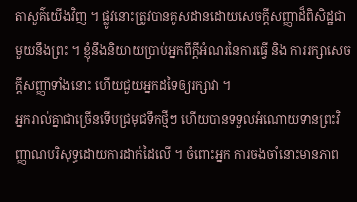តាសួគ៌យើងវិញ ។ ផ្លូវនោះត្រូវបានគូសដានដោយសេចក្ដីសញ្ញាដ៏ពិសិដ្ឋជាមួយនឹងព្រះ ។ ខ្ញុំនឹងនិយាយប្រាប់អ្នកពីក្ដីអំណរនៃការធ្វើ និង ការរក្សាសេចក្ដីសញ្ញាទាំងនោះ ហើយជួយអ្នកដទៃឲ្យរក្សាវា ។
អ្នករាល់គ្នាជាច្រើនទើបជ្រមុជទឹកថ្មីៗ ហើយបានទទួលអំណោយទានព្រះវិញ្ញាណបរិសុទ្ធដោយការដាក់ដៃលើ ។ ចំពោះអ្នក ការចងចាំនោះមានភាព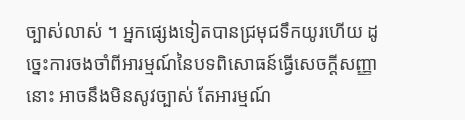ច្បាស់លាស់ ។ អ្នកផ្សេងទៀតបានជ្រមុជទឹកយូរហើយ ដូច្នេះការចងចាំពីអារម្មណ៍នៃបទពិសោធន៍ធ្វើសេចក្តីសញ្ញានោះ អាចនឹងមិនសូវច្បាស់ តែអារម្មណ៍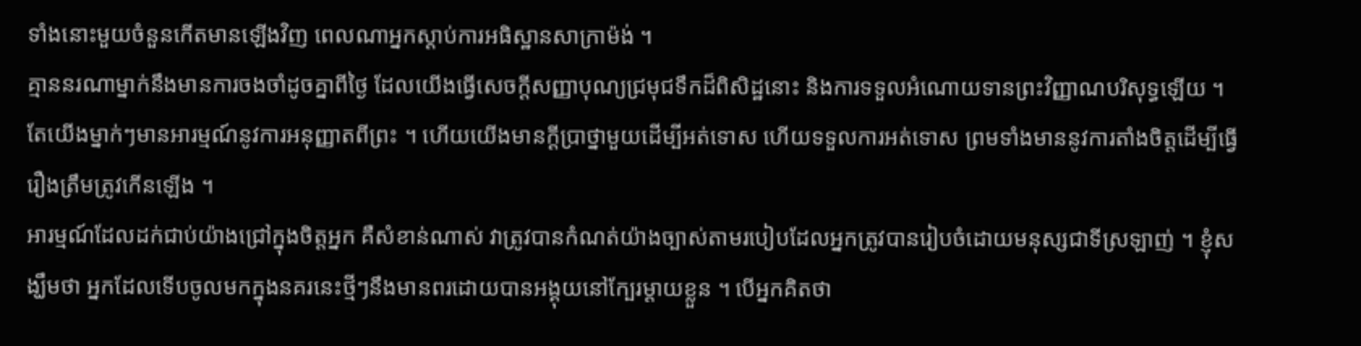ទាំងនោះមួយចំនួនកើតមានឡើងវិញ ពេលណាអ្នកស្ដាប់ការអធិស្ឋានសាក្រាម៉ង់ ។
គ្មាននរណាម្នាក់នឹងមានការចងចាំដូចគ្នាពីថ្ងៃ ដែលយើងធ្វើសេចក្ដីសញ្ញាបុណ្យជ្រមុជទឹកដ៏ពិសិដ្ឋនោះ និងការទទួលអំណោយទានព្រះវិញ្ញាណបរិសុទ្ធឡើយ ។ តែយើងម្នាក់ៗមានអារម្មណ៍នូវការអនុញ្ញាតពីព្រះ ។ ហើយយើងមានក្ដីប្រាថ្នាមួយដើម្បីអត់ទោស ហើយទទួលការអត់ទោស ព្រមទាំងមាននូវការតាំងចិត្តដើម្បីធ្វើរឿងត្រឹមត្រូវកើនឡើង ។
អារម្មណ៍ដែលដក់ជាប់យ៉ាងជ្រៅក្នុងចិត្តអ្នក គឺសំខាន់ណាស់ វាត្រូវបានកំណត់យ៉ាងច្បាស់តាមរបៀបដែលអ្នកត្រូវបានរៀបចំដោយមនុស្សជាទីស្រឡាញ់ ។ ខ្ញុំសង្ឃឹមថា អ្នកដែលទើបចូលមកក្នុងនគរនេះថ្មីៗនឹងមានពរដោយបានអង្គុយនៅក្បែរម្ដាយខ្លួន ។ បើអ្នកគិតថា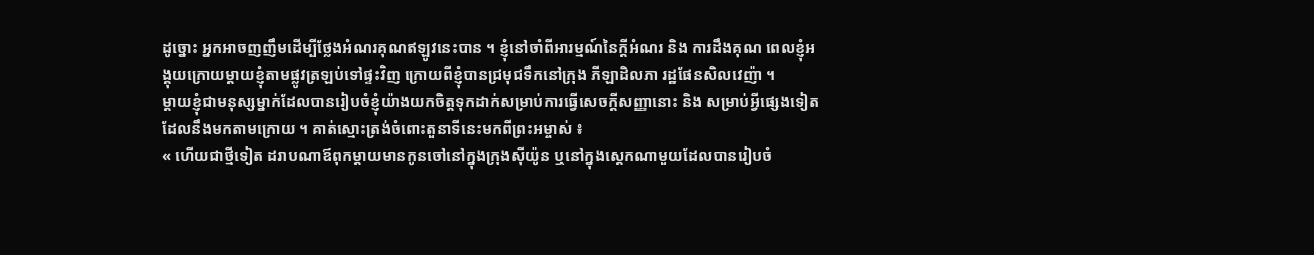ដូច្នោះ អ្នកអាចញញឹមដើម្បីថ្លែងអំណរគុណឥឡូវនេះបាន ។ ខ្ញុំនៅចាំពីអារម្មណ៍នៃក្ដីអំណរ និង ការដឹងគុណ ពេលខ្ញុំអង្គុយក្រោយម្ដាយខ្ញុំតាមផ្លូវត្រឡប់ទៅផ្ទះវិញ ក្រោយពីខ្ញុំបានជ្រមុជទឹកនៅក្រុង ភីឡាដិលភា រដ្ឋផែនសិលវេញ៉ា ។
ម្ដាយខ្ញុំជាមនុស្សម្នាក់ដែលបានរៀបចំខ្ញុំយ៉ាងយកចិត្តទុកដាក់សម្រាប់ការធ្វើសេចក្ដីសញ្ញានោះ និង សម្រាប់អ្វីផ្សេងទៀត ដែលនឹងមកតាមក្រោយ ។ គាត់ស្មោះត្រង់ចំពោះតួនាទីនេះមកពីព្រះអម្ចាស់ ៖
« ហើយជាថ្មីទៀត ដរាបណាឪពុកម្ដាយមានកូនចៅនៅក្នុងក្រុងស៊ីយ៉ូន ឬនៅក្នុងស្តេកណាមួយដែលបានរៀបចំ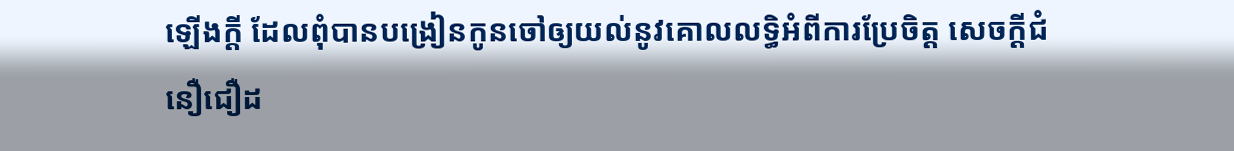ឡើងក្ដី ដែលពុំបានបង្រៀនកូនចៅឲ្យយល់នូវគោលលទ្ធិអំពីការប្រែចិត្ត សេចក្ដីជំនឿជឿដ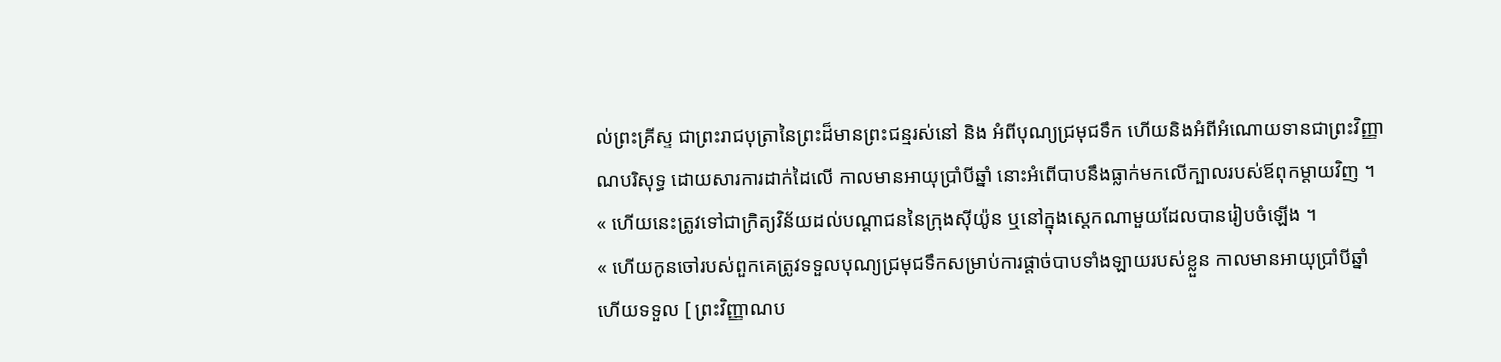ល់ព្រះគ្រីស្ទ ជាព្រះរាជបុត្រានៃព្រះដ៏មានព្រះជន្មរស់នៅ និង អំពីបុណ្យជ្រមុជទឹក ហើយនិងអំពីអំណោយទានជាព្រះវិញ្ញាណបរិសុទ្ធ ដោយសារការដាក់ដៃលើ កាលមានអាយុប្រាំបីឆ្នាំ នោះអំពើបាបនឹងធ្លាក់មកលើក្បាលរបស់ឪពុកម្ដាយវិញ ។
« ហើយនេះត្រូវទៅជាក្រិត្យវិន័យដល់បណ្ដាជននៃក្រុងស៊ីយ៉ូន ឬនៅក្នុងស្តេកណាមួយដែលបានរៀបចំឡើង ។
« ហើយកូនចៅរបស់ពួកគេត្រូវទទួលបុណ្យជ្រមុជទឹកសម្រាប់ការផ្ដាច់បាបទាំងឡាយរបស់ខ្លួន កាលមានអាយុប្រាំបីឆ្នាំ ហើយទទួល [ ព្រះវិញ្ញាណប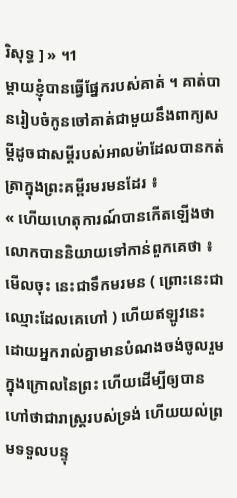រិសុទ្ធ ] » ។1
ម្ដាយខ្ញុំបានធ្វើផ្នែករបស់គាត់ ។ គាត់បានរៀបចំកូនចៅគាត់ជាមួយនឹងពាក្យសម្ដីដូចជាសម្ដីរបស់អាលម៉ាដែលបានកត់ត្រាក្នុងព្រះគម្ពីរមរមនដែរ ៖
« ហើយហេតុការណ៍បានកើតឡើងថា លោកបាននិយាយទៅកាន់ពួកគេថា ៖ មើលចុះ នេះជាទឹកមរមន ( ព្រោះនេះជាឈ្មោះដែលគេហៅ ) ហើយឥឡូវនេះ ដោយអ្នករាល់គ្នាមានបំណងចង់ចូលរួមក្នុងក្រោលនៃព្រះ ហើយដើម្បីឲ្យបានហៅថាជារាស្ត្ររបស់ទ្រង់ ហើយយល់ព្រមទទួលបន្ទុ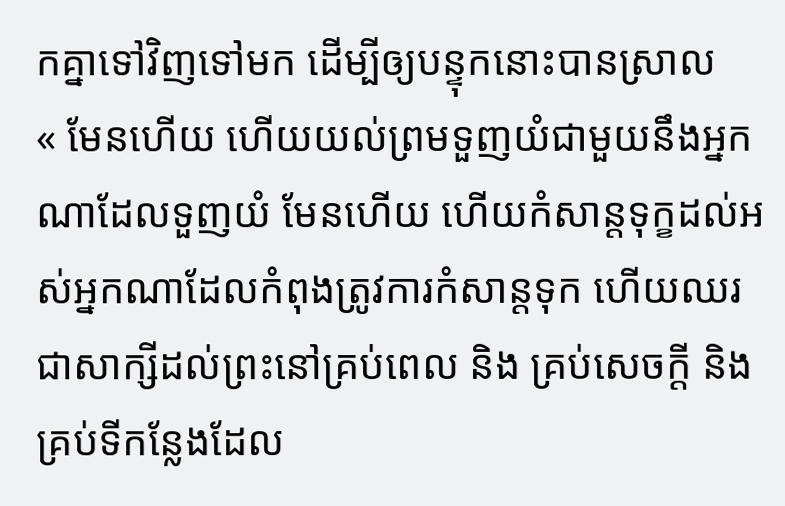កគ្នាទៅវិញទៅមក ដើម្បីឲ្យបន្ទុកនោះបានស្រាល
« មែនហើយ ហើយយល់ព្រមទួញយំជាមួយនឹងអ្នកណាដែលទួញយំ មែនហើយ ហើយកំសាន្តទុក្ខដល់អស់អ្នកណាដែលកំពុងត្រូវការកំសាន្តទុក ហើយឈរជាសាក្សីដល់ព្រះនៅគ្រប់ពេល និង គ្រប់សេចក្ដី និង គ្រប់ទីកន្លែងដែល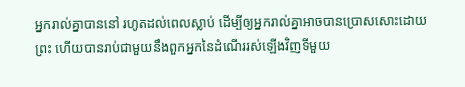អ្នករាល់គ្នាបាននៅ រហូតដល់ពេលស្លាប់ ដើម្បីឲ្យអ្នករាល់គ្នាអាចបានប្រោសសោះដោយព្រះ ហើយបានរាប់ជាមួយនឹងពួកអ្នកនៃដំណើររស់ឡើងវិញទីមួយ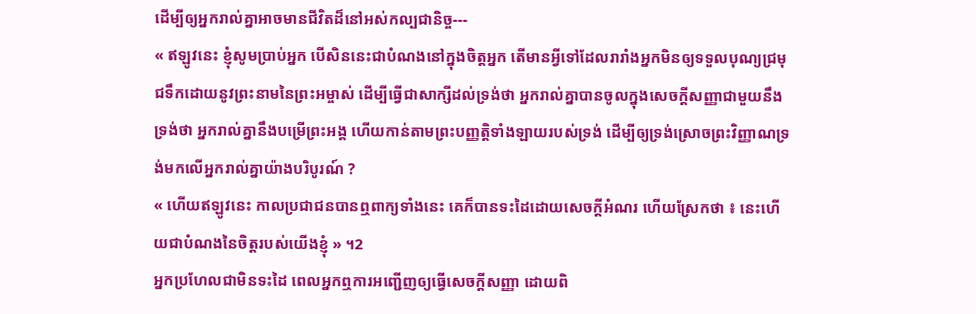ដើម្បីឲ្យអ្នករាល់គ្នាអាចមានជីវិតដ៏នៅអស់កល្បជានិច្ច---
« ឥឡូវនេះ ខ្ញុំសូមប្រាប់អ្នក បើសិននេះជាបំណងនៅក្នុងចិត្តអ្នក តើមានអ្វីទៅដែលរារាំងអ្នកមិនឲ្យទទួលបុណ្យជ្រមុជទឹកដោយនូវព្រះនាមនៃព្រះអម្ចាស់ ដើម្បីធ្វើជាសាក្សីដល់ទ្រង់ថា អ្នករាល់គ្នាបានចូលក្នុងសេចក្ដីសញ្ញាជាមួយនឹងទ្រង់ថា អ្នករាល់គ្នានឹងបម្រើព្រះអង្គ ហើយកាន់តាមព្រះបញ្ញត្តិទាំងឡាយរបស់ទ្រង់ ដើម្បីឲ្យទ្រង់ស្រោចព្រះវិញ្ញាណទ្រង់មកលើអ្នករាល់គ្នាយ៉ាងបរិបូរណ៍ ?
« ហើយឥឡូវនេះ កាលប្រជាជនបានឮពាក្យទាំងនេះ គេក៏បានទះដៃដោយសេចក្ដីអំណរ ហើយស្រែកថា ៖ នេះហើយជាបំណងនៃចិត្តរបស់យើងខ្ញុំ » ។2
អ្នកប្រហែលជាមិនទះដៃ ពេលអ្នកឮការអញ្ជើញឲ្យធ្វើសេចក្ដីសញ្ញា ដោយពិ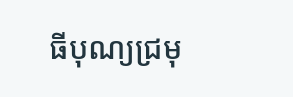ធីបុណ្យជ្រមុ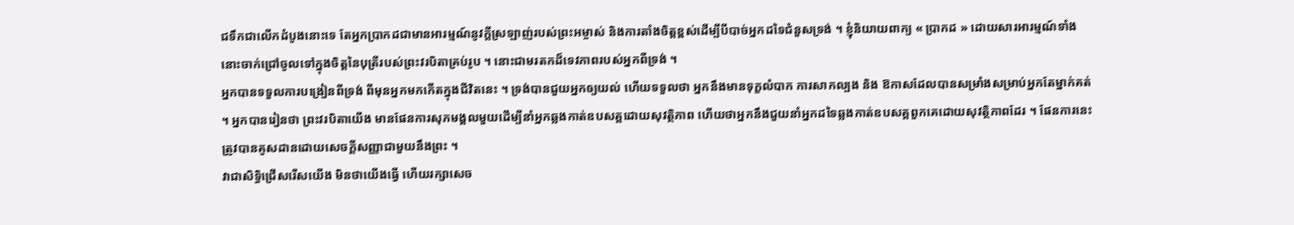ជទឹកជាលើកដំបូងនោះទេ តែអ្នកប្រាកដជាមានអារម្មណ៍នូវក្ដីស្រឡាញ់របស់ព្រះអម្ចាស់ និងការតាំងចិត្តខ្ពស់ដើម្បីបីបាច់អ្នកដទៃជំនួសទ្រង់ ។ ខ្ញុំនិយាយពាក្យ « ប្រាកដ » ដោយសារអារម្មណ៍ទាំងនោះចាក់ជ្រៅចូលទៅក្នុងចិត្តនៃបុត្រីរបស់ព្រះវរបិតាគ្រប់រូប ។ នោះជាមរតកដ៏ទេវភាពរបស់អ្នកពីទ្រង់ ។
អ្នកបានទទួលការបង្រៀនពីទ្រង់ ពីមុនអ្នកមកកើតក្នុងជីវិតនេះ ។ ទ្រង់បានជួយអ្នកឲ្យយល់ ហើយទទួលថា អ្នកនឹងមានទុក្ខលំបាក ការសាកល្បង និង ឱកាសដែលបានសម្រាំងសម្រាប់អ្នកតែម្នាក់គត់ ។ អ្នកបានរៀនថា ព្រះវរបិតាយើង មានផែនការសុភមង្គលមួយដើម្បីនាំអ្នកឆ្លងកាត់ឧបសគ្គដោយសុវត្ថិភាព ហើយថាអ្នកនឹងជួយនាំអ្នកដទៃឆ្លងកាត់ឧបសគ្គពួកគេដោយសុវត្ថិភាពដែរ ។ ផែនការនេះ ត្រូវបានគូសដានដោយសេចក្ដីសញ្ញាជាមួយនឹងព្រះ ។
វាជាសិទ្ធិជ្រើសរើសយើង មិនថាយើងធ្វើ ហើយរក្សាសេច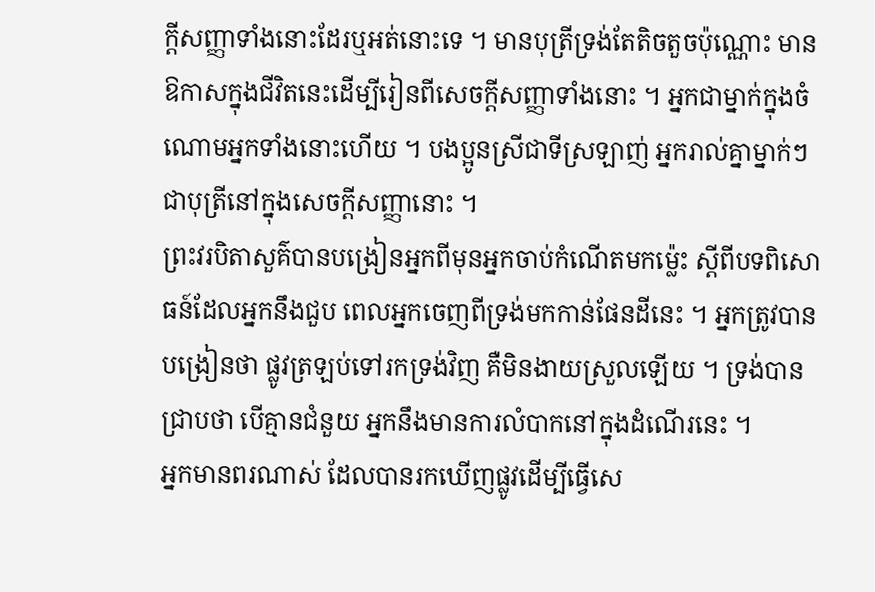ក្ដីសញ្ញាទាំងនោះដែរឬអត់នោះទេ ។ មានបុត្រីទ្រង់តែតិចតួចប៉ុណ្ណោះ មានឱកាសក្នុងជីវិតនេះដើម្បីរៀនពីសេចក្ដីសញ្ញាទាំងនោះ ។ អ្នកជាម្នាក់ក្នុងចំណោមអ្នកទាំងនោះហើយ ។ បងប្អូនស្រីជាទីស្រឡាញ់ អ្នករាល់គ្នាម្នាក់ៗជាបុត្រីនៅក្នុងសេចក្ដីសញ្ញានោះ ។
ព្រះវរបិតាសួគ៌បានបង្រៀនអ្នកពីមុនអ្នកចាប់កំណើតមកម៉្លេះ ស្ដីពីបទពិសោធន៍ដែលអ្នកនឹងជួប ពេលអ្នកចេញពីទ្រង់មកកាន់ផែនដីនេះ ។ អ្នកត្រូវបានបង្រៀនថា ផ្លូវត្រឡប់ទៅរកទ្រង់វិញ គឺមិនងាយស្រួលឡើយ ។ ទ្រង់បានជ្រាបថា បើគ្មានជំនួយ អ្នកនឹងមានការលំបាកនៅក្នុងដំណើរនេះ ។
អ្នកមានពរណាស់ ដែលបានរកឃើញផ្លូវដើម្បីធ្វើសេ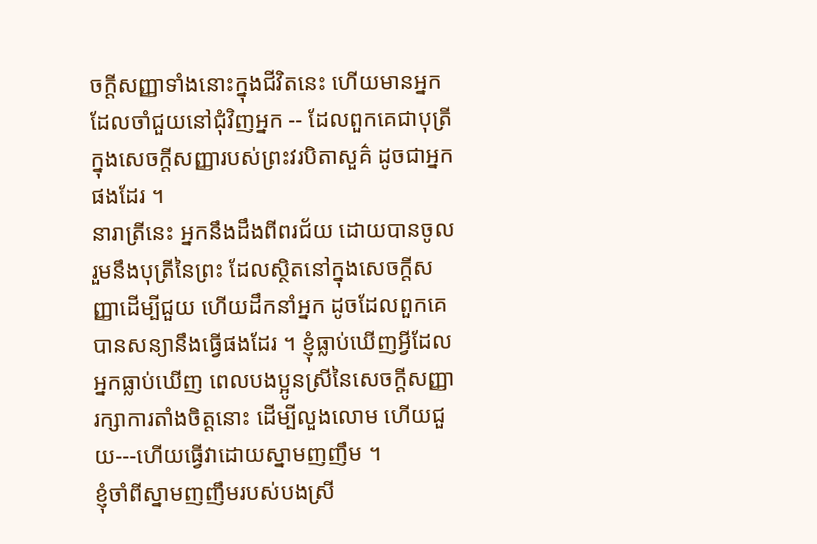ចក្ដីសញ្ញាទាំងនោះក្នុងជីវិតនេះ ហើយមានអ្នកដែលចាំជួយនៅជុំវិញអ្នក -- ដែលពួកគេជាបុត្រីក្នុងសេចក្ដីសញ្ញារបស់ព្រះវរបិតាសួគ៌ ដូចជាអ្នកផងដែរ ។
នារាត្រីនេះ អ្នកនឹងដឹងពីពរជ័យ ដោយបានចូលរួមនឹងបុត្រីនៃព្រះ ដែលស្ថិតនៅក្នុងសេចក្ដីសញ្ញាដើម្បីជួយ ហើយដឹកនាំអ្នក ដូចដែលពួកគេបានសន្យានឹងធ្វើផងដែរ ។ ខ្ញុំធ្លាប់ឃើញអ្វីដែលអ្នកធ្លាប់ឃើញ ពេលបងប្អូនស្រីនៃសេចក្ដីសញ្ញា រក្សាការតាំងចិត្តនោះ ដើម្បីលួងលោម ហើយជួយ---ហើយធ្វើវាដោយស្នាមញញឹម ។
ខ្ញុំចាំពីស្នាមញញឹមរបស់បងស្រី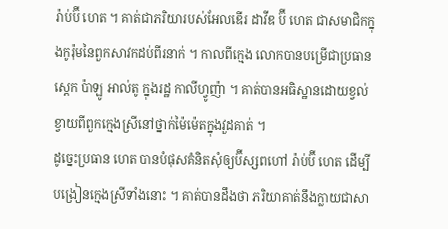រ៉ាប់ប៊ី ហេត ។ គាត់ជាភរិយារបស់អែលឌើរ ដាវីឌ ប៊ី ហេត ជាសមាជិកក្នុងកូរ៉ុមនៃពួកសាវកដប់ពីរនាក់ ។ កាលពីក្មេង លោកបានបម្រើជាប្រធានស្តេក ប៉ាឡូ អាល់តូ ក្នុងរដ្ឋ កាលីហ្វូញ៉ា ។ គាត់បានអធិស្ឋានដោយខ្វល់ខ្វាយពីពួកក្មេងស្រីនៅថ្នាក់ម៉ៃម៉េតក្នុងវួដគាត់ ។
ដូច្នេះប្រធាន ហេត បានបំផុសគំនិតសុំឲ្យប៊ីស្សពហៅ រ៉ាប់ប៊ី ហេត ដើម្បីបង្រៀនក្មេងស្រីទាំងនោះ ។ គាត់បានដឹងថា ភរិយាគាត់នឹងក្លាយជាសា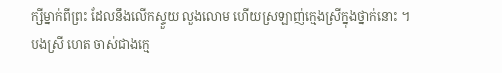ក្សីម្នាក់ពីព្រះ ដែលនឹងលើកស្ទួយ លួងលោម ហើយស្រឡាញ់ក្មេងស្រីក្នុងថ្នាក់នោះ ។
បងស្រី ហេត ចាស់ជាងក្មេ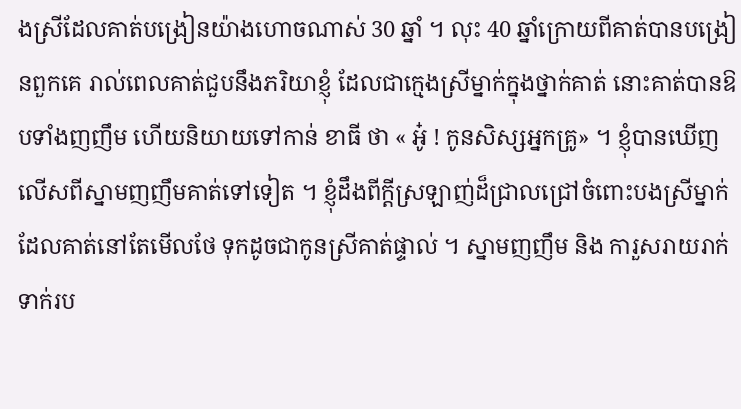ងស្រីដែលគាត់បង្រៀនយ៉ាងហោចណាស់ 30 ឆ្នាំ ។ លុះ 40 ឆ្នាំក្រោយពីគាត់បានបង្រៀនពួកគេ រាល់ពេលគាត់ជួបនឹងភរិយាខ្ញុំ ដែលជាក្មេងស្រីម្នាក់ក្នុងថ្នាក់គាត់ នោះគាត់បានឱបទាំងញញឹម ហើយនិយាយទៅកាន់ ខាធី ថា « អូ៎ ! កូនសិស្សអ្នកគ្រូ» ។ ខ្ញុំបានឃើញលើសពីស្នាមញញឹមគាត់ទៅទៀត ។ ខ្ញុំដឹងពីក្ដីស្រឡាញ់ដ៏ជ្រាលជ្រៅចំពោះបងស្រីម្នាក់ ដែលគាត់នៅតែមើលថែ ទុកដូចជាកូនស្រីគាត់ផ្ទាល់ ។ ស្នាមញញឹម និង ការួសរាយរាក់ទាក់រប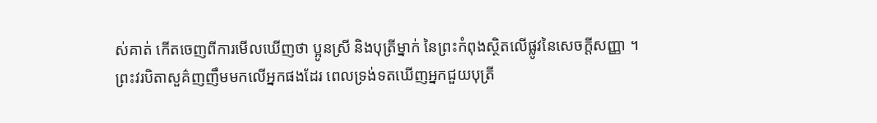ស់គាត់ កើតចេញពីការមើលឃើញថា ប្អូនស្រី និងបុត្រីម្នាក់ នៃព្រះកំពុងស្ថិតលើផ្លូវនៃសេចក្ដីសញ្ញា ។
ព្រះវរបិតាសួគ៌ញញឹមមកលើអ្នកផងដែរ ពេលទ្រង់ទតឃើញអ្នកជួយបុត្រី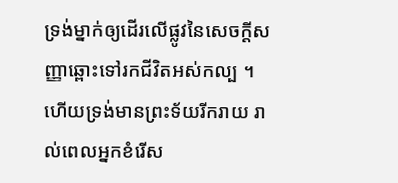ទ្រង់ម្នាក់ឲ្យដើរលើផ្លូវនៃសេចក្ដីសញ្ញាឆ្ពោះទៅរកជីវិតអស់កល្ប ។ ហើយទ្រង់មានព្រះទ័យរីករាយ រាល់ពេលអ្នកខំរើស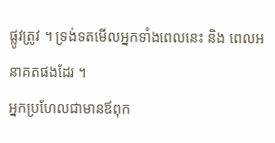ផ្លូវត្រូវ ។ ទ្រង់ទតមើលអ្នកទាំងពេលនេះ និង ពេលអនាគតផងដែរ ។
អ្នកប្រហែលជាមានឪពុក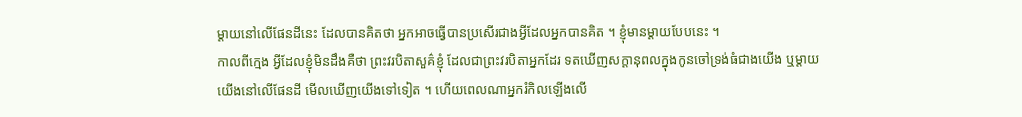ម្តាយនៅលើផែនដីនេះ ដែលបានគិតថា អ្នកអាចធ្វើបានប្រសើរជាងអ្វីដែលអ្នកបានគិត ។ ខ្ញុំមានម្ដាយបែបនេះ ។
កាលពីក្មេង អ្វីដែលខ្ញុំមិនដឹងគឺថា ព្រះវរបិតាសួគ៌ខ្ញុំ ដែលជាព្រះវរបិតាអ្នកដែរ ទតឃើញសក្ដានុពលក្នុងកូនចៅទ្រង់ធំជាងយើង ឬម្ដាយយើងនៅលើផែនដី មើលឃើញយើងទៅទៀត ។ ហើយពេលណាអ្នករំកិលឡើងលើ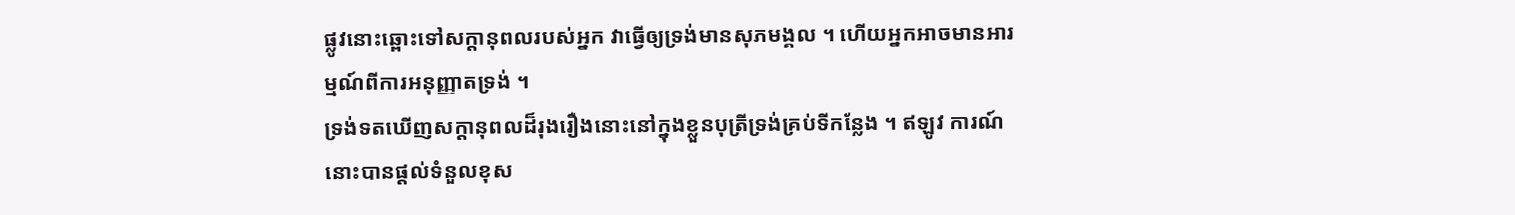ផ្លូវនោះឆ្ពោះទៅសក្ដានុពលរបស់អ្នក វាធ្វើឲ្យទ្រង់មានសុភមង្គល ។ ហើយអ្នកអាចមានអារម្មណ៍ពីការអនុញ្ញាតទ្រង់ ។
ទ្រង់ទតឃើញសក្ដានុពលដ៏រុងរឿងនោះនៅក្នុងខ្លួនបុត្រីទ្រង់គ្រប់ទីកន្លែង ។ ឥឡូវ ការណ៍នោះបានផ្ដល់ទំនួលខុស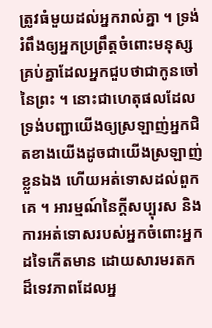ត្រូវធំមួយដល់អ្នករាល់គ្នា ។ ទ្រង់រំពឹងឲ្យអ្នកប្រព្រឹត្តចំពោះមនុស្សគ្រប់គ្នាដែលអ្នកជួបថាជាកូនចៅនៃព្រះ ។ នោះជាហេតុផលដែលទ្រង់បញ្ជាយើងឲ្យស្រឡាញ់អ្នកជិតខាងយើងដូចជាយើងស្រឡាញ់ខ្លួនឯង ហើយអត់ទោសដល់ពួកគេ ។ អារម្មណ៍នៃក្ដីសប្បុរស និង ការអត់ទោសរបស់អ្នកចំពោះអ្នកដទៃកើតមាន ដោយសារមរតកដ៏ទេវភាពដែលអ្ន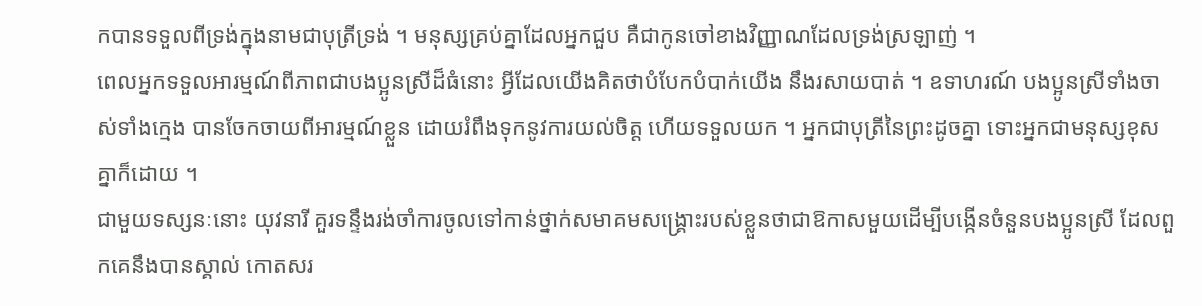កបានទទួលពីទ្រង់ក្នុងនាមជាបុត្រីទ្រង់ ។ មនុស្សគ្រប់គ្នាដែលអ្នកជួប គឺជាកូនចៅខាងវិញ្ញាណដែលទ្រង់ស្រឡាញ់ ។
ពេលអ្នកទទួលអារម្មណ៍ពីភាពជាបងប្អូនស្រីដ៏ធំនោះ អ្វីដែលយើងគិតថាបំបែកបំបាក់យើង នឹងរសាយបាត់ ។ ឧទាហរណ៍ បងប្អូនស្រីទាំងចាស់ទាំងក្មេង បានចែកចាយពីអារម្មណ៍ខ្លួន ដោយរំពឹងទុកនូវការយល់ចិត្ត ហើយទទួលយក ។ អ្នកជាបុត្រីនៃព្រះដូចគ្នា ទោះអ្នកជាមនុស្សខុសគ្នាក៏ដោយ ។
ជាមួយទស្សនៈនោះ យុវនារី គួរទន្ទឹងរង់ចាំការចូលទៅកាន់ថ្នាក់សមាគមសង្គ្រោះរបស់ខ្លួនថាជាឱកាសមួយដើម្បីបង្កើនចំនួនបងប្អូនស្រី ដែលពួកគេនឹងបានស្គាល់ កោតសរ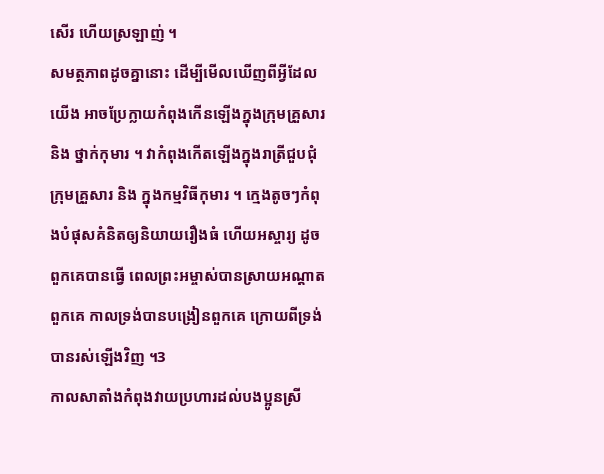សើរ ហើយស្រឡាញ់ ។
សមត្ថភាពដូចគ្នានោះ ដើម្បីមើលឃើញពីអ្វីដែលយើង អាចប្រែក្លាយកំពុងកើនឡើងក្នុងក្រុមគ្រួសារ និង ថ្នាក់កុមារ ។ វាកំពុងកើតឡើងក្នុងរាត្រីជួបជុំក្រុមគ្រួសារ និង ក្នុងកម្មវិធីកុមារ ។ ក្មេងតូចៗកំពុងបំផុសគំនិតឲ្យនិយាយរឿងធំ ហើយអស្ចារ្យ ដូចពួកគេបានធ្វើ ពេលព្រះអម្ចាស់បានស្រាយអណ្ដាតពួកគេ កាលទ្រង់បានបង្រៀនពួកគេ ក្រោយពីទ្រង់បានរស់ឡើងវិញ ។3
កាលសាតាំងកំពុងវាយប្រហារដល់បងប្អូនស្រី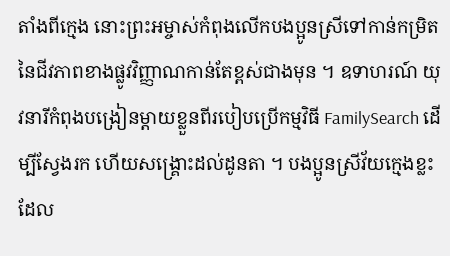តាំងពីក្មេង នោះព្រះអម្ចាស់កំពុងលើកបងប្អូនស្រីទៅកាន់កម្រិតនៃជីវភាពខាងផ្លូវវិញ្ញាណកាន់តែខ្ពស់ជាងមុន ។ ឧទាហរណ៍ យុវនារីកំពុងបង្រៀនម្ដាយខ្លួនពីរបៀបប្រើកម្មវិធី FamilySearch ដើម្បីស្វែងរក ហើយសង្គ្រោះដល់ដូនតា ។ បងប្អូនស្រីវ័យក្មេងខ្លះដែល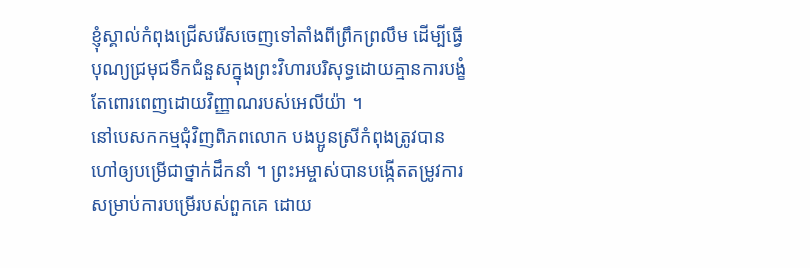ខ្ញុំស្គាល់កំពុងជ្រើសរើសចេញទៅតាំងពីព្រឹកព្រលឹម ដើម្បីធ្វើបុណ្យជ្រមុជទឹកជំនួសក្នុងព្រះវិហារបរិសុទ្ធដោយគ្មានការបង្ខំ តែពោរពេញដោយវិញ្ញាណរបស់អេលីយ៉ា ។
នៅបេសកកម្មជុំវិញពិភពលោក បងប្អូនស្រីកំពុងត្រូវបានហៅឲ្យបម្រើជាថ្នាក់ដឹកនាំ ។ ព្រះអម្ចាស់បានបង្កើតតម្រូវការសម្រាប់ការបម្រើរបស់ពួកគេ ដោយ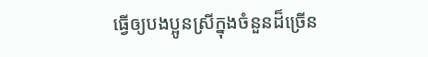ធ្វើឲ្យបងប្អូនស្រីក្នុងចំនួនដ៏ច្រើន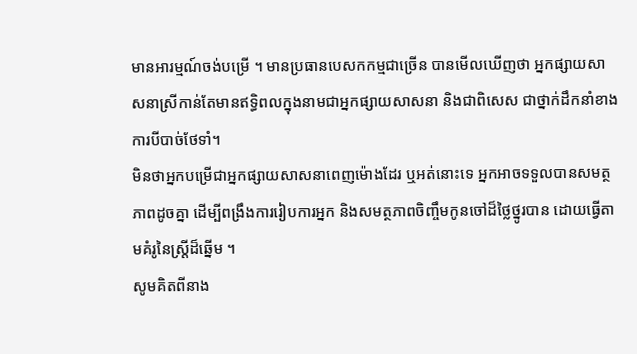មានអារម្មណ៍ចង់បម្រើ ។ មានប្រធានបេសកកម្មជាច្រើន បានមើលឃើញថា អ្នកផ្សាយសាសនាស្រីកាន់តែមានឥទ្ធិពលក្នុងនាមជាអ្នកផ្សាយសាសនា និងជាពិសេស ជាថ្នាក់ដឹកនាំខាងការបីបាច់ថែទាំ។
មិនថាអ្នកបម្រើជាអ្នកផ្សាយសាសនាពេញម៉ោងដែរ ឬអត់នោះទេ អ្នកអាចទទួលបានសមត្ថភាពដូចគ្នា ដើម្បីពង្រឹងការរៀបការអ្នក និងសមត្ថភាពចិញ្ចឹមកូនចៅដ៏ថ្លៃថ្នូរបាន ដោយធ្វើតាមគំរូនៃស្ត្រីដ៏ឆ្នើម ។
សូមគិតពីនាង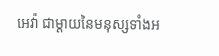អេវ៉ា ជាម្ដាយនៃមនុស្សទាំងអ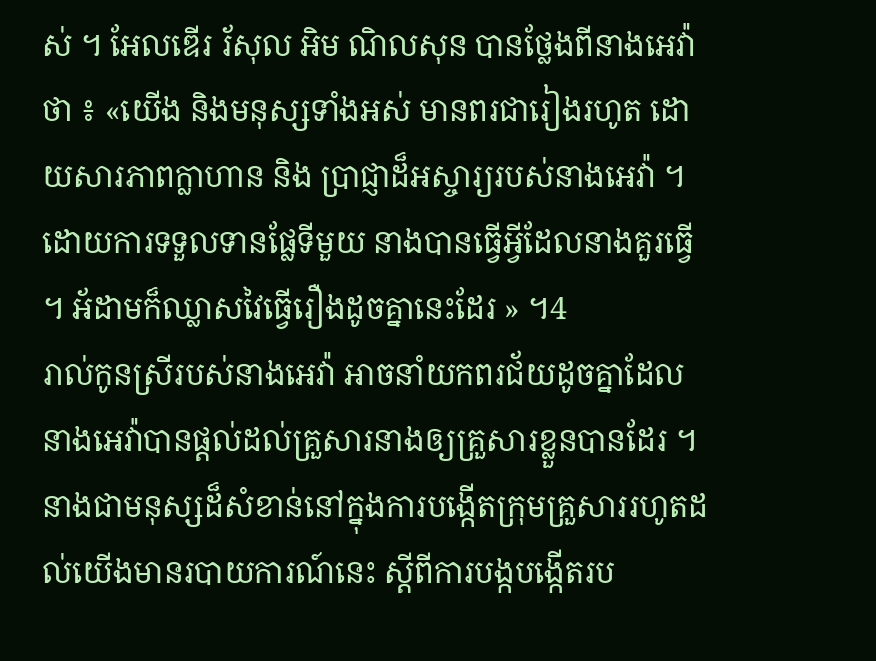ស់ ។ អែលឌើរ រ័សុល អិម ណិលសុន បានថ្លែងពីនាងអេវ៉ាថា ៖ «យើង និងមនុស្សទាំងអស់ មានពរជារៀងរហូត ដោយសារភាពក្លាហាន និង ប្រាជ្ញាដ៏អស្ចារ្យរបស់នាងអេវ៉ា ។ ដោយការទទួលទានផ្លែទីមួយ នាងបានធ្វើអ្វីដែលនាងគួរធ្វើ ។ អ័ដាមក៏ឈ្លាសវៃធ្វើរឿងដូចគ្នានេះដែរ » ។4
រាល់កូនស្រីរបស់នាងអេវ៉ា អាចនាំយកពរជ័យដូចគ្នាដែលនាងអេវ៉ាបានផ្ដល់ដល់គ្រួសារនាងឲ្យគ្រួសារខ្លួនបានដែរ ។ នាងជាមនុស្សដ៏សំខាន់នៅក្នុងការបង្កើតក្រុមគ្រួសាររហូតដល់យើងមានរបាយការណ៍នេះ ស្ដីពីការបង្កបង្កើតរប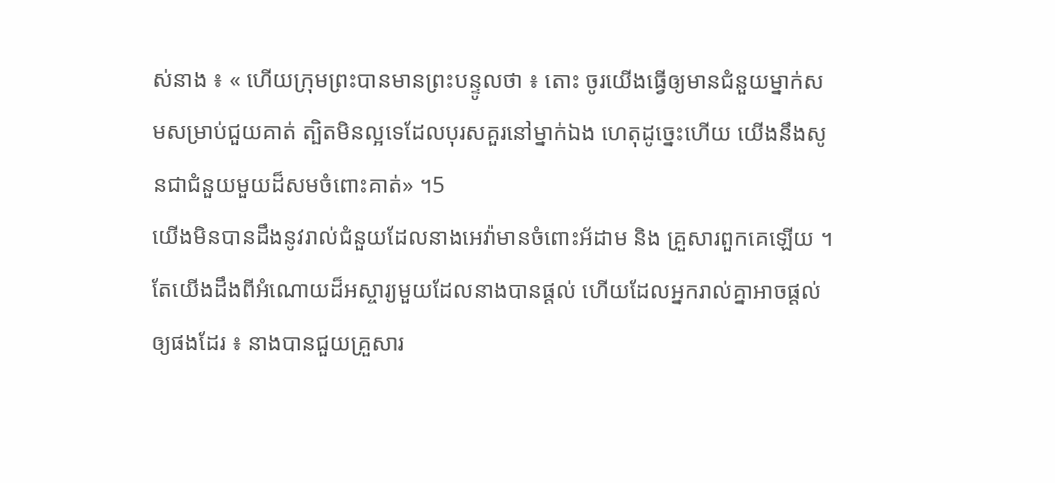ស់នាង ៖ « ហើយក្រុមព្រះបានមានព្រះបន្ទូលថា ៖ តោះ ចូរយើងធ្វើឲ្យមានជំនួយម្នាក់សមសម្រាប់ជួយគាត់ ត្បិតមិនល្អទេដែលបុរសគួរនៅម្នាក់ឯង ហេតុដូច្នេះហើយ យើងនឹងសូនជាជំនួយមួយដ៏សមចំពោះគាត់» ។5
យើងមិនបានដឹងនូវរាល់ជំនួយដែលនាងអេវ៉ាមានចំពោះអ័ដាម និង គ្រួសារពួកគេឡើយ ។ តែយើងដឹងពីអំណោយដ៏អស្ចារ្យមួយដែលនាងបានផ្ដល់ ហើយដែលអ្នករាល់គ្នាអាចផ្ដល់ឲ្យផងដែរ ៖ នាងបានជួយគ្រួសារ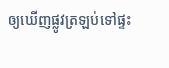ឲ្យឃើញផ្លូវត្រឡប់ទៅផ្ទះ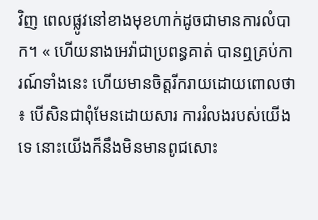វិញ ពេលផ្លូវនៅខាងមុខហាក់ដូចជាមានការលំបាក។ « ហើយនាងអេវ៉ាជាប្រពន្ធគាត់ បានឮគ្រប់ការណ៍ទាំងនេះ ហើយមានចិត្តរីករាយដោយពោលថា ៖ បើសិនជាពុំមែនដោយសារ ការរំលងរបស់យើងទេ នោះយើងក៏នឹងមិនមានពូជសោះ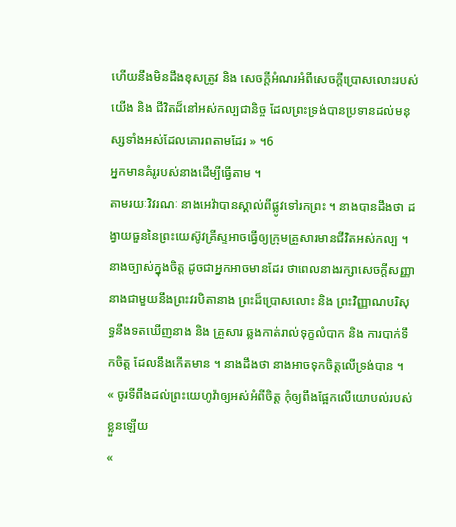ហើយនឹងមិនដឹងខុសត្រូវ និង សេចក្ដីអំណរអំពីសេចក្ដីប្រោសលោះរបស់យើង និង ជីវិតដ៏នៅអស់កល្បជានិច្ច ដែលព្រះទ្រង់បានប្រទានដល់មនុស្សទាំងអស់ដែលគោរពតាមដែរ » ។6
អ្នកមានគំរូរបស់នាងដើម្បីធ្វើតាម ។
តាមរយៈវិវរណៈ នាងអេវ៉ាបានស្គាល់ពីផ្លូវទៅរកព្រះ ។ នាងបានដឹងថា ដង្វាយធួននៃព្រះយេស៊ូវគ្រីស្ទអាចធ្វើឲ្យក្រុមគ្រួសារមានជីវិតអស់កល្ប ។ នាងច្បាស់ក្នុងចិត្ត ដូចជាអ្នកអាចមានដែរ ថាពេលនាងរក្សាសេចក្ដីសញ្ញានាងជាមួយនឹងព្រះវរបិតានាង ព្រះដ៏ប្រោសលោះ និង ព្រះវិញ្ញាណបរិសុទ្ធនឹងទតឃើញនាង និង គ្រួសារ ឆ្លងកាត់រាល់ទុក្ខលំបាក និង ការបាក់ទឹកចិត្ត ដែលនឹងកើតមាន ។ នាងដឹងថា នាងអាចទុកចិត្តលើទ្រង់បាន ។
« ចូរទីពឹងដល់ព្រះយេហូវ៉ាឲ្យអស់អំពីចិត្ត កុំឲ្យពឹងផ្អែកលើយោបល់របស់ខ្លួនឡើយ
«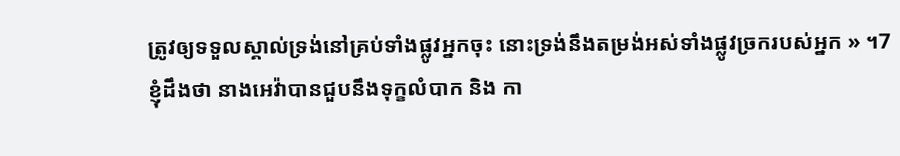ត្រូវឲ្យទទួលស្គាល់ទ្រង់នៅគ្រប់ទាំងផ្លូវអ្នកចុះ នោះទ្រង់នឹងតម្រង់អស់ទាំងផ្លូវច្រករបស់អ្នក » ។7
ខ្ញុំដឹងថា នាងអេវ៉ាបានជួបនឹងទុក្ខលំបាក និង កា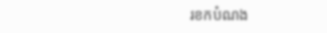រខកបំណង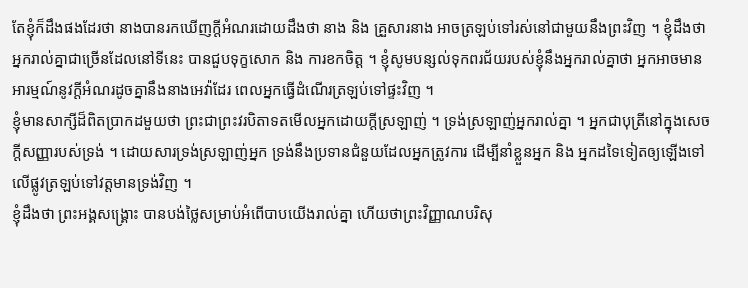តែខ្ញុំក៏ដឹងផងដែរថា នាងបានរកឃើញក្ដីអំណរដោយដឹងថា នាង និង គ្រួសារនាង អាចត្រឡប់ទៅរស់នៅជាមួយនឹងព្រះវិញ ។ ខ្ញុំដឹងថា អ្នករាល់គ្នាជាច្រើនដែលនៅទីនេះ បានជួបទុក្ខសោក និង ការខកចិត្ត ។ ខ្ញុំសូមបន្សល់ទុកពរជ័យរបស់ខ្ញុំនឹងអ្នករាល់គ្នាថា អ្នកអាចមានអារម្មណ៍នូវក្ដីអំណរដូចគ្នានឹងនាងអេវ៉ាដែរ ពេលអ្នកធ្វើដំណើរត្រឡប់ទៅផ្ទះវិញ ។
ខ្ញុំមានសាក្សីដ៏ពិតប្រាកដមួយថា ព្រះជាព្រះវរបិតាទតមើលអ្នកដោយក្ដីស្រឡាញ់ ។ ទ្រង់ស្រឡាញ់អ្នករាល់គ្នា ។ អ្នកជាបុត្រីនៅក្នុងសេចក្ដីសញ្ញារបស់ទ្រង់ ។ ដោយសារទ្រង់ស្រឡាញ់អ្នក ទ្រង់នឹងប្រទានជំនួយដែលអ្នកត្រូវការ ដើម្បីនាំខ្លួនអ្នក និង អ្នកដទៃទៀតឲ្យឡើងទៅលើផ្លូវត្រឡប់ទៅវត្តមានទ្រង់វិញ ។
ខ្ញុំដឹងថា ព្រះអង្គសង្គ្រោះ បានបង់ថ្លៃសម្រាប់អំពើបាបយើងរាល់គ្នា ហើយថាព្រះវិញ្ញាណបរិសុ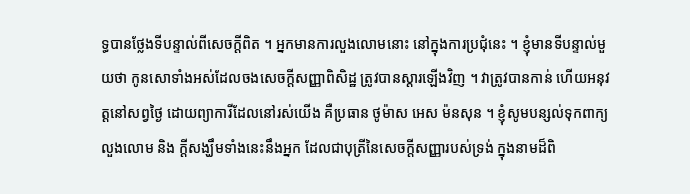ទ្ធបានថ្លែងទីបន្ទាល់ពីសេចក្ដីពិត ។ អ្នកមានការលួងលោមនោះ នៅក្នុងការប្រជុំនេះ ។ ខ្ញុំមានទីបន្ទាល់មួយថា កូនសោទាំងអស់ដែលចងសេចក្ដីសញ្ញាពិសិដ្ឋ ត្រូវបានស្ដារឡើងវិញ ។ វាត្រូវបានកាន់ ហើយអនុវត្តនៅសព្វថ្ងៃ ដោយព្យាការីដែលនៅរស់យើង គឺប្រធាន ថូម៉ាស អេស ម៉នសុន ។ ខ្ញុំសូមបន្សល់ទុកពាក្យលួងលោម និង ក្ដីសង្ឃឹមទាំងនេះនឹងអ្នក ដែលជាបុត្រីនៃសេចក្ដីសញ្ញារបស់ទ្រង់ ក្នុងនាមដ៏ពិ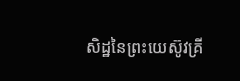សិដ្ឋនៃព្រះយេស៊ូវគ្រី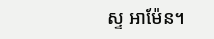ស្ទ អាម៉ែន។